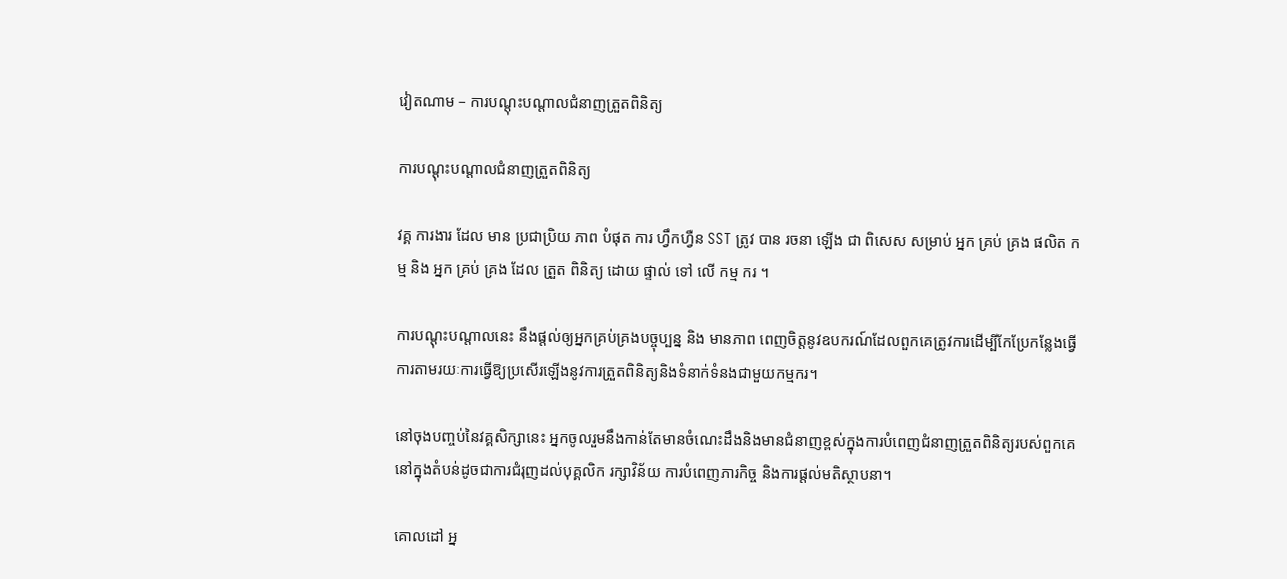វៀតណាម – ការបណ្តុះបណ្តាលជំនាញត្រួតពិនិត្យ

ការបណ្តុះបណ្តាលជំនាញត្រួតពិនិត្យ

វគ្គ ការងារ ដែល មាន ប្រជាប្រិយ ភាព បំផុត ការ ហ្វឹកហ្វឺន SST ត្រូវ បាន រចនា ឡើង ជា ពិសេស សម្រាប់ អ្នក គ្រប់ គ្រង ផលិត កម្ម និង អ្នក គ្រប់ គ្រង ដែល ត្រួត ពិនិត្យ ដោយ ផ្ទាល់ ទៅ លើ កម្ម ករ ។

ការបណ្តុះបណ្តាលនេះ នឹងផ្តល់ឲ្យអ្នកគ្រប់គ្រងបច្ចុប្បន្ន និង មានភាព ពេញចិត្តនូវឧបករណ៍ដែលពួកគេត្រូវការដើម្បីកែប្រែកន្លែងធ្វើការតាមរយៈការធ្វើឱ្យប្រសើរឡើងនូវការត្រួតពិនិត្យនិងទំនាក់ទំនងជាមួយកម្មករ។

នៅចុងបញ្ចប់នៃវគ្គសិក្សានេះ អ្នកចូលរួមនឹងកាន់តែមានចំណេះដឹងនិងមានជំនាញខ្ពស់ក្នុងការបំពេញជំនាញត្រួតពិនិត្យរបស់ពួកគេនៅក្នុងតំបន់ដូចជាការជំរុញដល់បុគ្គលិក រក្សាវិន័យ ការបំពេញភារកិច្ច និងការផ្តល់មតិស្ថាបនា។

គោលដៅ អ្ន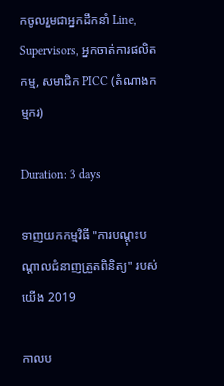កចូលរួមជាអ្នកដឹកនាំ Line, Supervisors, អ្នកចាត់ការផលិតកម្ម, សមាជិក PICC (តំណាងកម្មករ)

Duration: 3 days

ទាញយកកម្មវិធី "ការបណ្តុះបណ្តាលជំនាញត្រួតពិនិត្យ" របស់យើង 2019

កាលប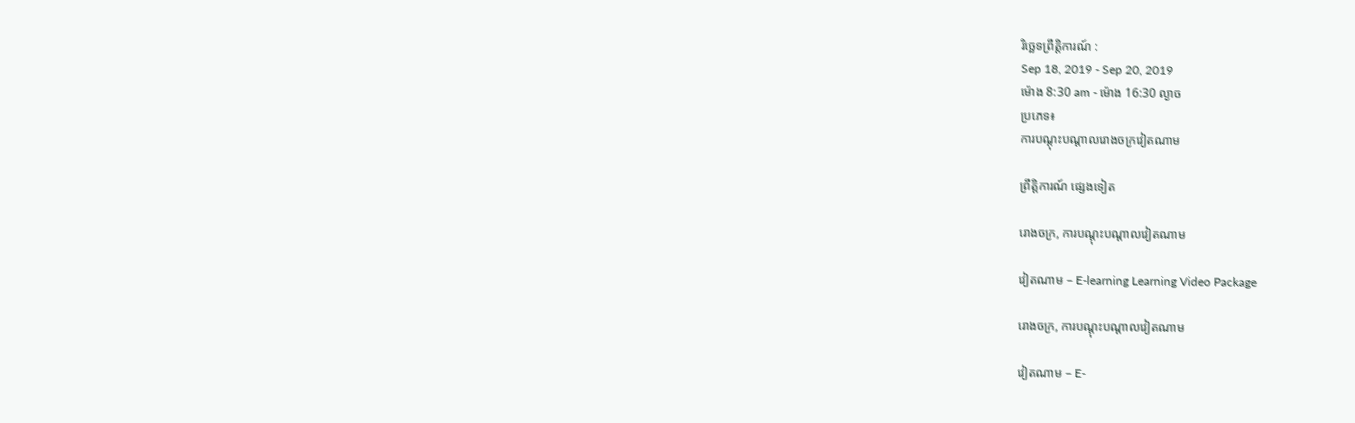រិច្ឆេទព្រឹត្តិការណ៍ :
Sep 18, 2019 - Sep 20, 2019
ម៉ោង 8:30 am - ម៉ោង 16:30 ល្ងាច
ប្រភេទ៖
ការបណ្តុះបណ្តាលរោងចក្រវៀតណាម

ព្រឹត្តិការណ៍ ផ្សេងទៀត

រោងចក្រ, ការបណ្តុះបណ្តាលវៀតណាម

វៀតណាម – E-learning Learning Video Package

រោងចក្រ, ការបណ្តុះបណ្តាលវៀតណាម

វៀតណាម – E-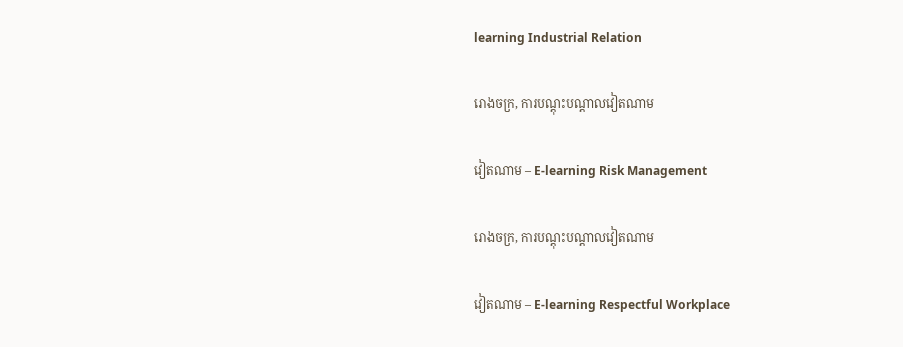learning Industrial Relation

រោងចក្រ, ការបណ្តុះបណ្តាលវៀតណាម

វៀតណាម – E-learning Risk Management

រោងចក្រ, ការបណ្តុះបណ្តាលវៀតណាម

វៀតណាម – E-learning Respectful Workplace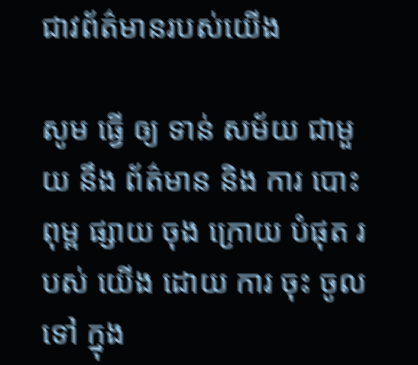ជាវព័ត៌មានរបស់យើង

សូម ធ្វើ ឲ្យ ទាន់ សម័យ ជាមួយ នឹង ព័ត៌មាន និង ការ បោះពុម្ព ផ្សាយ ចុង ក្រោយ បំផុត របស់ យើង ដោយ ការ ចុះ ចូល ទៅ ក្នុង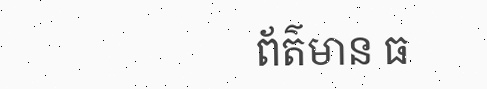ព័ត៌មាន ធ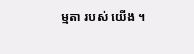ម្មតា របស់ យើង ។